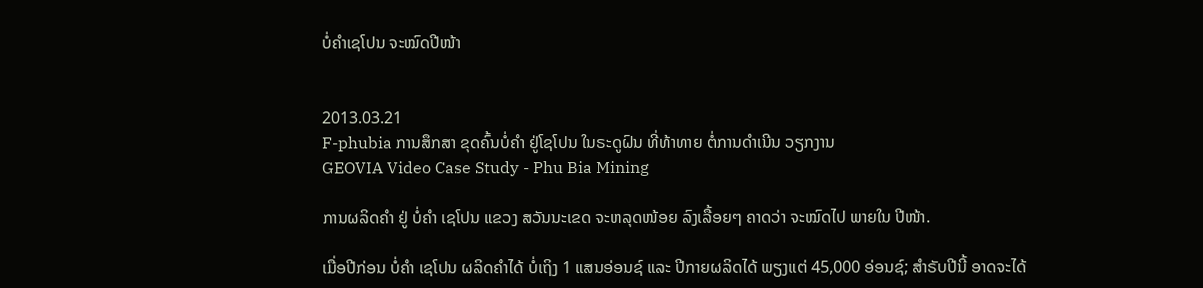ບໍ່ຄຳເຊໂປນ ຈະໝົດປີໜ້າ


2013.03.21
F-phubia ການສຶກສາ ຂຸດຄົ້ນບໍ່ຄໍາ ຢູ່ໂຊໂປນ ໃນຣະດູຝົນ ທີ່ທ້າທາຍ ຕໍ່ການດໍາເນີນ ວຽກງານ
GEOVIA Video Case Study - Phu Bia Mining

ການຜລິດຄຳ ຢູ່ ບໍ່ຄຳ ເຊໂປນ ແຂວງ ສວັນນະເຂດ ຈະຫລຸດໜ້ອຍ ລົງເລື້ອຍໆ ຄາດວ່າ ຈະໝົດໄປ ພາຍໃນ ປີໜ້າ.

ເມື່ອປີກ່ອນ ບໍ່ຄຳ ເຊໂປນ ຜລິດຄຳໄດ້ ບໍ່ເຖິງ 1 ແສນອ່ອນຊ໌ ແລະ ປີກາຍຜລິດໄດ້ ພຽງແຕ່ 45,000 ອ່ອນຊ໌; ສຳຣັບປີນີ້ ອາດຈະໄດ້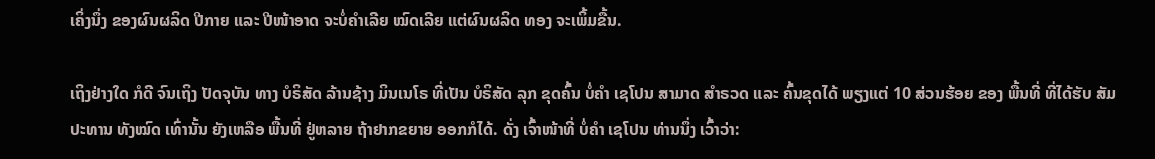ເຄິ່ງນຶ່ງ ຂອງຜົນຜລິດ ປີກາຍ ແລະ ປີໜ້າອາດ ຈະບໍ່ຄຳເລີຍ ໝົດເລີຍ ແຕ່ຜົນຜລິດ ທອງ ຈະເພິ້ມຂື້ນ.

ເຖິງຢ່າງໃດ ກໍດີ ຈົນເຖິງ ປັດຈຸບັນ ທາງ ບໍຣິສັດ ລ້ານຊ້າງ ມິນເນໂຣ ທີ່ເປັນ ບໍຣິສັດ ລຸກ ຂຸດຄົ້ນ ບໍ່ຄຳ ເຊໂປນ ສາມາດ ສຳຣວດ ແລະ ຄົ້ນຂຸດໄດ້ ພຽງແຕ່ 10 ສ່ວນຮ້ອຍ ຂອງ ພື້ນທີ່ ທີ່ໄດ້ຮັບ ສັມປະທານ ທັງໝົດ ເທົ່ານັ້ນ ຍັງເຫລືອ ພື້ນທີ່ ຢູ່ຫລາຍ ຖ້າຢາກຂຍາຍ ອອກກໍໄດ້. ດັ່ງ ເຈົ້າໜ້າທີ່ ບໍ່ຄຳ ເຊໂປນ ທ່ານນຶ່ງ ເວົ້າວ່າ: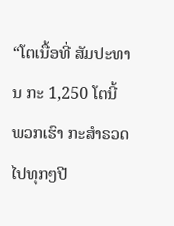“ໂຕເນື້ອທີ່ ສັມປະທານ ກະ 1,250 ໂຕນີ້ ພວກເຮົາ ກະສຳຣວດ ໄປທຸກໆປີ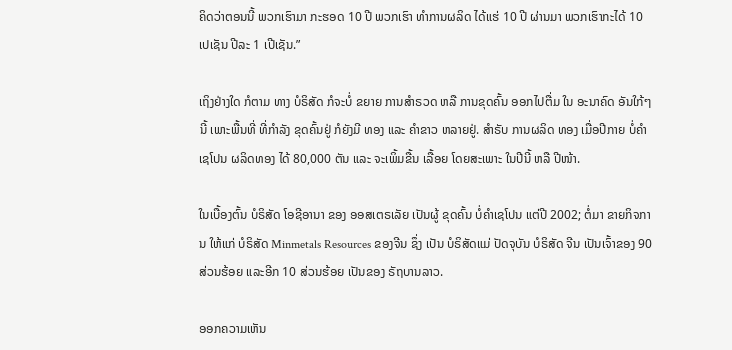ຄິດວ່າຕອນນີ້ ພວກເຮົາມາ ກະຮອດ 10 ປີ ພວກເຮົາ ທຳການຜລິດ ໄດ້ແຮ່ 10 ປີ ຜ່ານມາ ພວກເຮົາກະໄດ້ 10 ເປເຊັນ ປີລະ 1 ເປີເຊັນ.”

ເຖິງຢ່າງໃດ ກໍຕາມ ທາງ ບໍຣິສັດ ກໍຈະບໍ່ ຂຍາຍ ການສຳຣວດ ຫລື ການຂຸດຄົ້ນ ອອກໄປຕື່ມ ໃນ ອະນາຄົດ ອັນໃກ້ໆນີ້ ເພາະພື້ນທີ່ ທີ່ກຳລັງ ຂຸດຄົ້ນຢູ່ ກໍຍັງມີ ທອງ ແລະ ຄຳຂາວ ຫລາຍຢູ່. ສຳຣັບ ການຜລິດ ທອງ ເມື່ອປີກາຍ ບໍ່ຄຳເຊໂປນ ຜລິດທອງ ໄດ້ 80,000 ຕັນ ແລະ ຈະເພິ້ມຂື້ນ ເລື້ອຍ ໂດຍສະເພາະ ໃນປີນີ້ ຫລື ປີໜ້າ.

ໃນເບື້ອງຕົ້ນ ບໍຣິສັດ ໂອຊີອານາ ຂອງ ອອສເຕຣເລັຍ ເປັນຜູ້ ຂຸດຄົ້ນ ບໍ່ຄຳເຊໂປນ ແຕ່ປີ 2002; ຕໍ່ມາ ຂາຍກິຈການ ໃຫ້ແກ່ ບໍຣິສັດ Minmetals Resources ຂອງຈີນ ຊຶ່ງ ເປັນ ບໍຣິສັດແມ່ ປັດຈຸບັນ ບໍຣິສັດ ຈີນ ເປັນເຈົ້າຂອງ 90 ສ່ວນຮ້ອຍ ແລະອີກ 10 ສ່ວນຮ້ອຍ ເປັນຂອງ ຣັຖບານລາວ.

ອອກຄວາມເຫັນ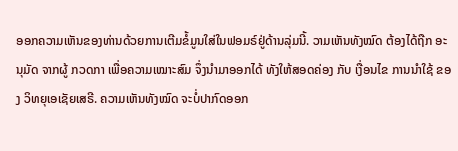ອອກຄວາມເຫັນຂອງທ່ານດ້ວຍການເຕີມຂໍ້ມູນໃສ່ໃນຟອມຣ໌ຢູ່ດ້ານລຸ່ມນີ້. ວາມເຫັນທັງໝົດ ຕ້ອງໄດ້ຖືກ ອະນຸມັດ ຈາກຜູ້ ກວດກາ ເພື່ອຄວາມເໝາະສົມ ຈຶ່ງນໍາມາອອກໄດ້ ທັງໃຫ້ສອດຄ່ອງ ກັບ ເງື່ອນໄຂ ການນຳໃຊ້ ຂອງ ວິທຍຸເອເຊັຍເສຣີ. ຄວາມເຫັນທັງໝົດ ຈະບໍ່ປາກົດອອກ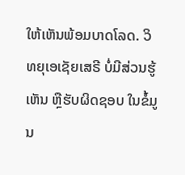ໃຫ້ເຫັນພ້ອມບາດໂລດ. ວິທຍຸເອເຊັຍເສຣີ ບໍ່ມີສ່ວນຮູ້ເຫັນ ຫຼືຮັບຜິດຊອບ ໃນຂໍ້ມູນ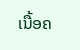ເນື້ອຄ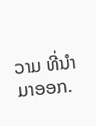ວາມ ທີ່ນໍາມາອອກ.